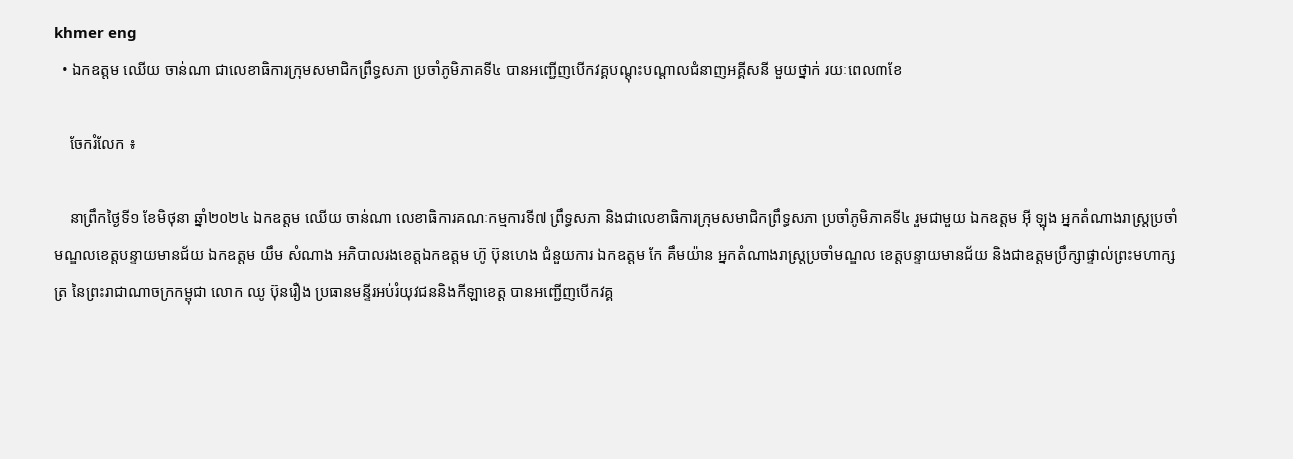khmer eng
  • ឯកឧត្តម ឈើយ ចាន់ណា ជាលេខាធិការក្រុមសមាជិកព្រឹទ្ធសភា ប្រចាំភូមិភាគទី៤ បានអញ្ជើញបើកវគ្គបណ្ដុះបណ្ដាលជំនាញអគ្គីសនី មួយថ្នាក់ រយៈពេល៣ខែ

    ចែករំលែក ៖

    នាព្រឹកថ្ងៃទី១ ខែមិថុនា ឆ្នាំ២០២៤ ឯកឧត្តម ឈើយ ចាន់ណា លេខាធិការគណៈកម្មការទី៧ ព្រឹទ្ធសភា និងជាលេខាធិការក្រុមសមាជិកព្រឹទ្ធសភា ប្រចាំភូមិភាគទី៤ រួមជាមួយ ឯកឧត្តម អុី ឡុង អ្នកតំណាងរាស្រ្តប្រចាំមណ្ឌលខេត្តបន្ទាយមានជ័យ ឯកឧត្តម យឹម សំណាង អភិបាលរងខេត្តឯកឧត្តម ហ៊ូ ប៊ុនហេង ជំនួយការ ឯកឧត្តម កែ គឹមយ៉ាន អ្នកតំណាងរាស្រ្តប្រចាំមណ្ឌល ខេត្តបន្ទាយមានជ័យ និងជាឧត្ដមប្រឹក្សាផ្ទាល់ព្រះមហាក្សត្រ នៃព្រះរាជាណាចក្រកម្ពុជា លោក ឈូ ប៊ុនរឿង ប្រធានមន្ទីរអប់រំយុវជននិងកីឡាខេត្ត បានអញ្ជើញបើកវគ្គ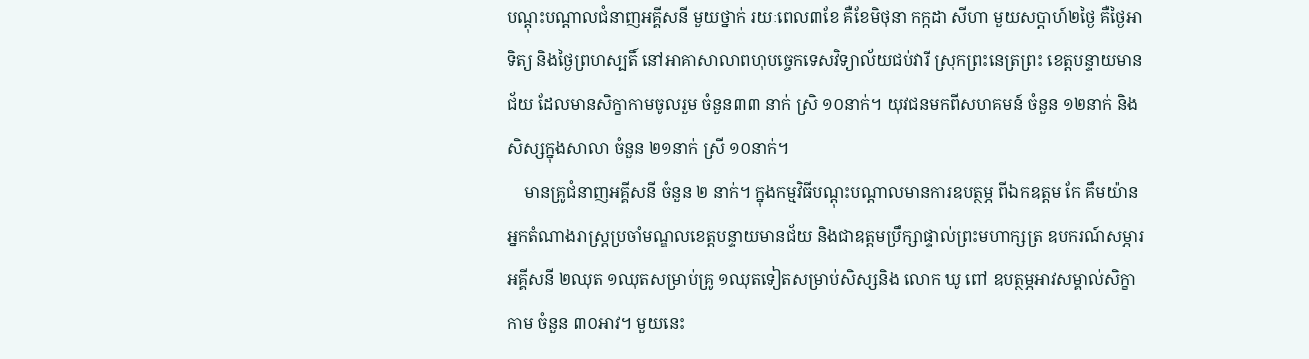បណ្ដុះបណ្ដាលជំនាញអគ្គីសនី មួយថ្នាក់ រយៈពេល៣ខែ គឺខែមិថុនា កក្កដា សីហា មួយសប្តាហ៍២ថ្ងៃ គឺថ្ងៃអាទិត្យ និងថ្ងៃព្រហស្បតិ៍ នៅអាគាសាលាពហុបច្ចេកទេសវិទ្យាល័យជប់វារី ស្រុកព្រះនេត្រព្រះ ខេត្តបន្ទាយមានជ័យ ដែលមានសិក្ខាកាមចូលរួម ចំនួន៣៣ នាក់ ស្រិ ១០នាក់។ យុវជនមកពីសហគមន៍ ចំនួន ១២នាក់ និង សិស្សក្នុងសាលា ចំនួន ២១នាក់ ស្រី ១០នាក់។
    មានគ្រូជំនាញអគ្គីសនី ចំនួន ២ នាក់។ ក្នុងកម្មវិធីបណ្ដុះបណ្ដាលមានការឧបត្ថម្ភ ពីឯកឧត្តម កែ គឹមយ៉ាន អ្នកតំណាងរាស្រ្តប្រចាំមណ្ឌលខេត្តបន្ទាយមានជ័យ និងជាឧត្ដមប្រឹក្សាផ្ទាល់ព្រះមហាក្សត្រ ឧបករណ៍សម្ភារអគ្គីសនី ២ឈុត ១ឈុតសម្រាប់គ្រូ ១ឈុតទៀតសម្រាប់សិស្សនិង លោក ឃូ ពៅ ឧបត្ថម្ភអាវសម្គាល់សិក្ខាកាម ចំនួន ៣០អាវ។ មួយនេះ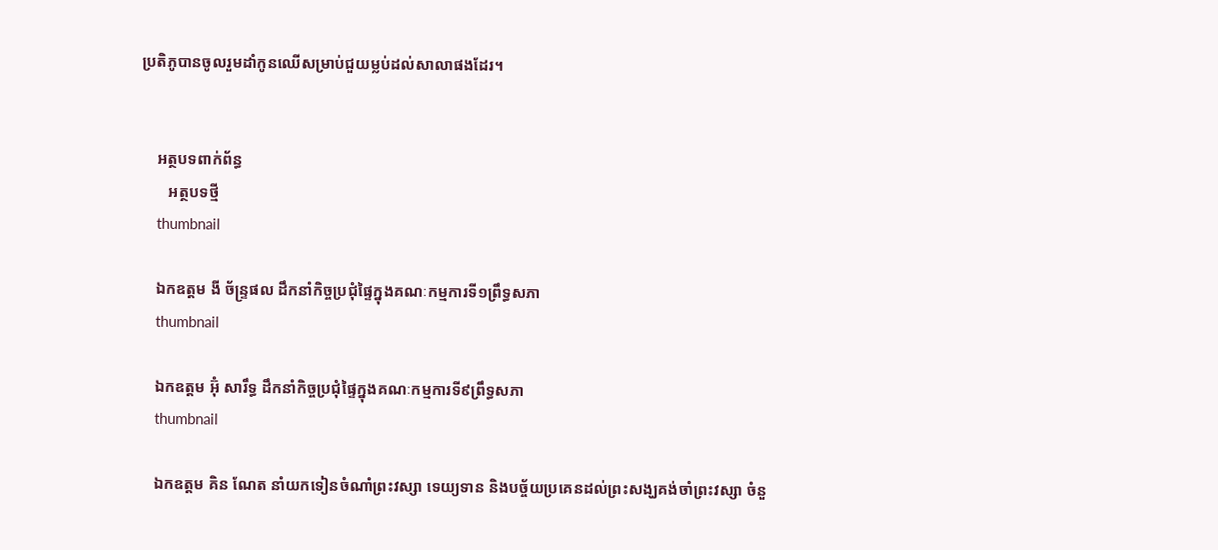ប្រតិភូបានចូលរួមដាំកូនឈើសម្រាប់ជួយម្លប់ដល់សាលាផងដែរ។


    អត្ថបទពាក់ព័ន្ធ
       អត្ថបទថ្មី
    thumbnail

    ឯកឧត្តម ងី ច័ន្រ្ទផល ដឹកនាំកិច្ចប្រជុំផ្ទៃក្នុងគណៈកម្មការទី១ព្រឹទ្ធសភា
    thumbnail

    ឯកឧត្តម អ៊ុំ សារឹទ្ធ ដឹកនាំកិច្ចប្រជុំផ្ទៃក្នុងគណៈកម្មការទី៩ព្រឹទ្ធសភា
    thumbnail

    ឯកឧត្ដម គិន ណែត នាំយកទៀនចំណាំព្រះវស្សា ទេយ្យទាន និងបច្ច័យប្រគេនដល់ព្រះសង្ឃគង់ចាំព្រះវស្សា ចំនួ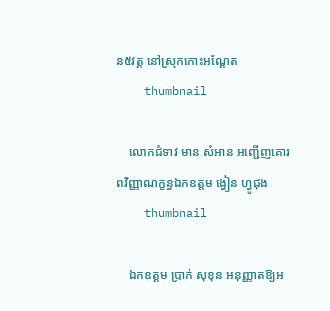ន៥វត្ត នៅស្រុកកោះអណ្ដែត
    thumbnail

    លោកជំទាវ មាន សំអាន អញ្ជើញគោរពវិញ្ញាណក្ខន្ធឯកឧត្តម ង្វៀន ហ្វូជុង
    thumbnail

    ឯកឧត្តម ប្រាក់ សុខុន អនុញ្ញាតឱ្យអ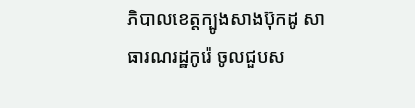ភិបាលខេត្តក្បូងសាងប៊ុកដូ សាធារណរដ្ឋកូរ៉េ ចូលជួបស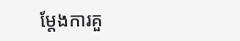ម្តែងការគួ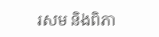រសម និងពិភា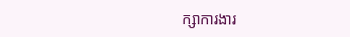ក្សាការងារ